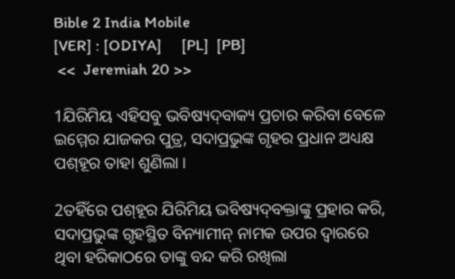Bible 2 India Mobile
[VER] : [ODIYA]     [PL]  [PB]
 <<  Jeremiah 20 >>

1ଯିରିମିୟ ଏହିସବୁ ଭବିଷ୍ୟଦ୍‍ବାକ୍ୟ ପ୍ରଚାର କରିବା ବେଳେ ଇମ୍ମେର ଯାଜକର ପୁତ୍ର, ସଦାପ୍ରଭୁଙ୍କ ଗୃହର ପ୍ରଧାନ ଅଧ୍ୟକ୍ଷ ପଶ୍‍ହୂର ତାହା ଶୁଣିଲା ।

2ତହିଁରେ ପଶ୍‍ହୂର ଯିରିମିୟ ଭବିଷ୍ୟଦ୍‍ବକ୍ତାଙ୍କୁ ପ୍ରହାର କରି, ସଦାପ୍ରଭୁଙ୍କ ଗୃହସ୍ଥିତ ବିନ୍ୟାମୀନ୍‍ ନାମକ ଉପର ଦ୍ୱାରରେ ଥିବା ହରିକାଠରେ ତାଙ୍କୁ ବନ୍ଦ କରି ରଖିଲା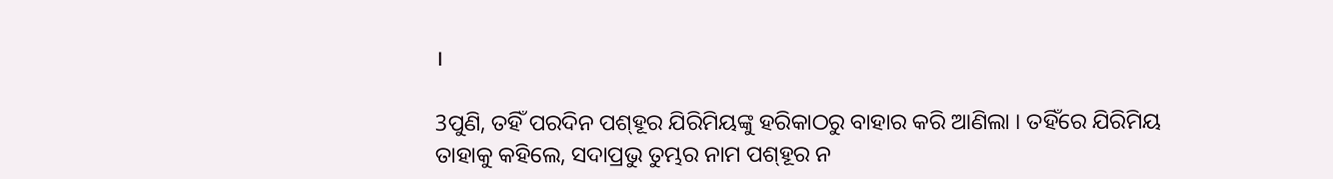।

3ପୁଣି, ତହିଁ ପରଦିନ ପଶ୍‍ହୂର ଯିରିମିୟଙ୍କୁ ହରିକାଠରୁ ବାହାର କରି ଆଣିଲା । ତହିଁରେ ଯିରିମିୟ ତାହାକୁ କହିଲେ, ସଦାପ୍ରଭୁ ତୁମ୍ଭର ନାମ ପଶ୍‍ହୂର ନ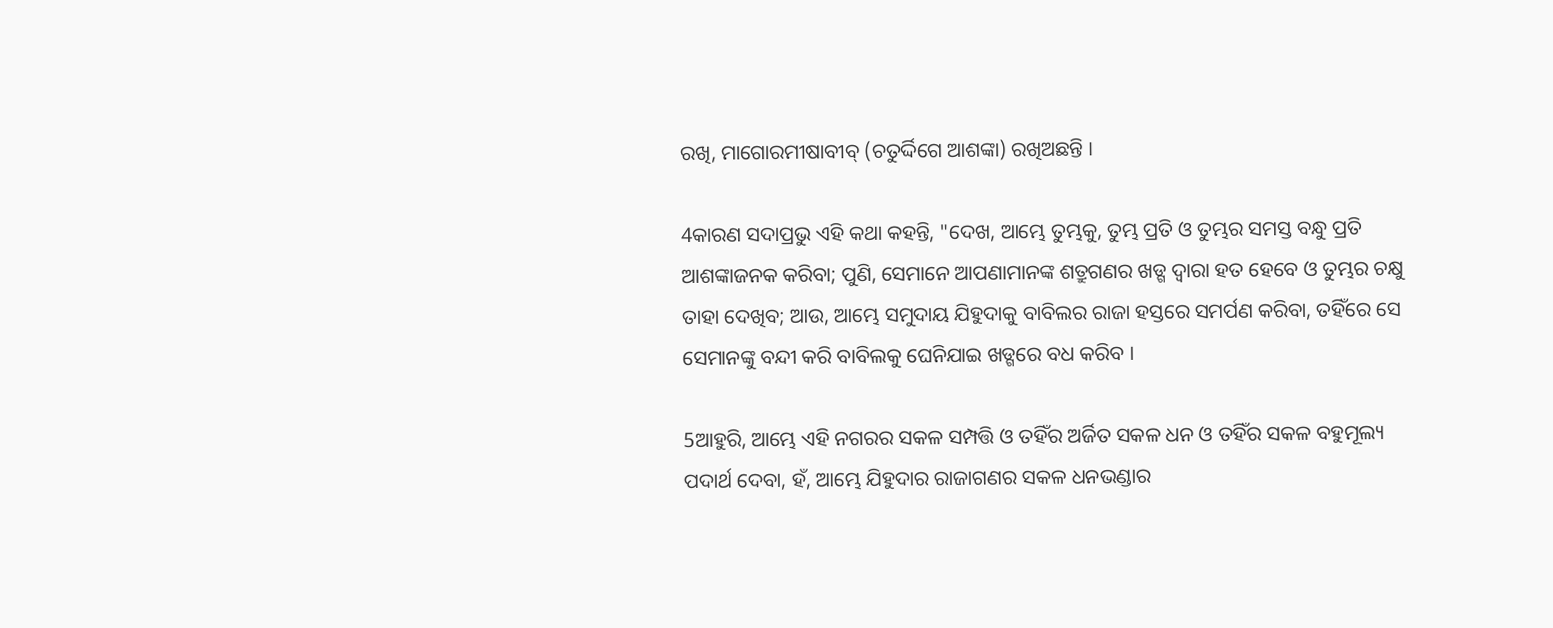ରଖି, ମାଗୋରମୀଷାବୀବ୍‍ (ଚତୁର୍ଦ୍ଦିଗେ ଆଶଙ୍କା) ରଖିଅଛନ୍ତି ।

4କାରଣ ସଦାପ୍ରଭୁ ଏହି କଥା କହନ୍ତି, "ଦେଖ, ଆମ୍ଭେ ତୁମ୍ଭକୁ, ତୁମ୍ଭ ପ୍ରତି ଓ ତୁମ୍ଭର ସମସ୍ତ ବନ୍ଧୁ ପ୍ରତି ଆଶଙ୍କାଜନକ କରିବା; ପୁଣି, ସେମାନେ ଆପଣାମାନଙ୍କ ଶତ୍ରୁଗଣର ଖଡ୍ଗ ଦ୍ୱାରା ହତ ହେବେ ଓ ତୁମ୍ଭର ଚକ୍ଷୁ ତାହା ଦେଖିବ; ଆଉ, ଆମ୍ଭେ ସମୁଦାୟ ଯିହୁଦାକୁ ବାବିଲର ରାଜା ହସ୍ତରେ ସମର୍ପଣ କରିବା, ତହିଁରେ ସେ ସେମାନଙ୍କୁ ବନ୍ଦୀ କରି ବାବିଲକୁ ଘେନିଯାଇ ଖଡ୍ଗରେ ବଧ କରିବ ।

5ଆହୁରି, ଆମ୍ଭେ ଏହି ନଗରର ସକଳ ସମ୍ପତ୍ତି ଓ ତହିଁର ଅର୍ଜିତ ସକଳ ଧନ ଓ ତହିଁର ସକଳ ବହୁମୂଲ୍ୟ ପଦାର୍ଥ ଦେବା, ହଁ, ଆମ୍ଭେ ଯିହୁଦାର ରାଜାଗଣର ସକଳ ଧନଭଣ୍ଡାର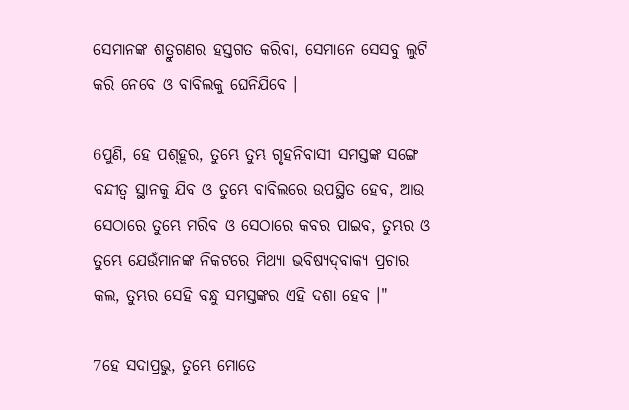ସେମାନଙ୍କ ଶତ୍ରୁଗଣର ହସ୍ତଗତ କରିବା, ସେମାନେ ସେସବୁ ଲୁଟି କରି ନେବେ ଓ ବାବିଲକୁ ଘେନିଯିବେ ।

6ପୁଣି, ହେ ପଶ୍‍ହୂର, ତୁମ୍ଭେ ତୁମ୍ଭ ଗୃହନିବାସୀ ସମସ୍ତଙ୍କ ସଙ୍ଗେ ବନ୍ଦୀତ୍ୱ ସ୍ଥାନକୁ ଯିବ ଓ ତୁମ୍ଭେ ବାବିଲରେ ଉପସ୍ଥିତ ହେବ, ଆଉ ସେଠାରେ ତୁମ୍ଭେ ମରିବ ଓ ସେଠାରେ କବର ପାଇବ, ତୁମ୍ଭର ଓ ତୁମ୍ଭେ ଯେଉଁମାନଙ୍କ ନିକଟରେ ମିଥ୍ୟା ଭବିଷ୍ୟଦ୍‍ବାକ୍ୟ ପ୍ରଚାର କଲ, ତୁମ୍ଭର ସେହି ବନ୍ଧୁ ସମସ୍ତଙ୍କର ଏହି ଦଶା ହେବ ।"

7ହେ ସଦାପ୍ରଭୁ, ତୁମ୍ଭେ ମୋତେ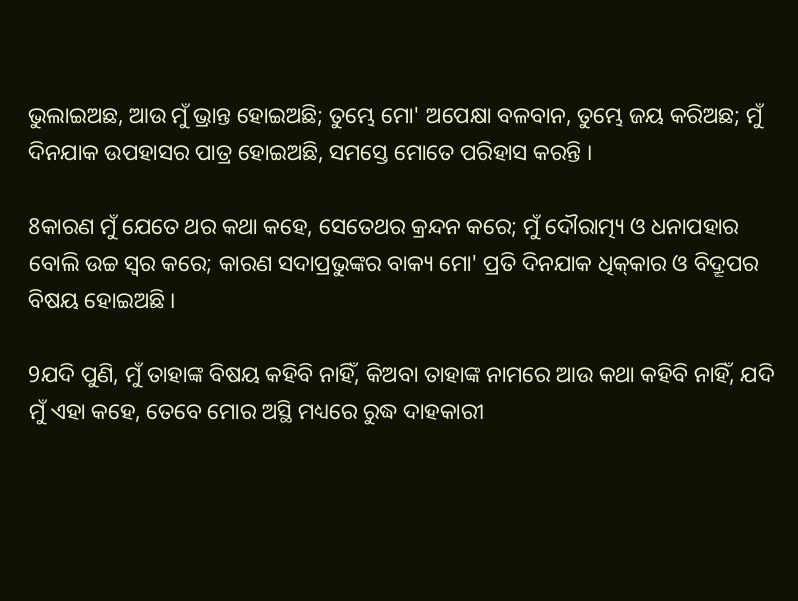ଭୁଲାଇଅଛ, ଆଉ ମୁଁ ଭ୍ରାନ୍ତ ହୋଇଅଛି; ତୁମ୍ଭେ ମୋ' ଅପେକ୍ଷା ବଳବାନ, ତୁମ୍ଭେ ଜୟ କରିଅଛ; ମୁଁ ଦିନଯାକ ଉପହାସର ପାତ୍ର ହୋଇଅଛି, ସମସ୍ତେ ମୋତେ ପରିହାସ କରନ୍ତି ।

8କାରଣ ମୁଁ ଯେତେ ଥର କଥା କହେ, ସେତେଥର କ୍ରନ୍ଦନ କରେ; ମୁଁ ଦୌରାତ୍ମ୍ୟ ଓ ଧନାପହାର ବୋଲି ଉଚ୍ଚ ସ୍ୱର କରେ; କାରଣ ସଦାପ୍ରଭୁଙ୍କର ବାକ୍ୟ ମୋ' ପ୍ରତି ଦିନଯାକ ଧିକ୍‍କାର ଓ ବିଦ୍ରୂପର ବିଷୟ ହୋଇଅଛି ।

9ଯଦି ପୁଣି, ମୁଁ ତାହାଙ୍କ ବିଷୟ କହିବି ନାହିଁ, କିଅବା ତାହାଙ୍କ ନାମରେ ଆଉ କଥା କହିବି ନାହିଁ, ଯଦି ମୁଁ ଏହା କହେ, ତେବେ ମୋର ଅସ୍ଥି ମଧ୍ୟରେ ରୁଦ୍ଧ ଦାହକାରୀ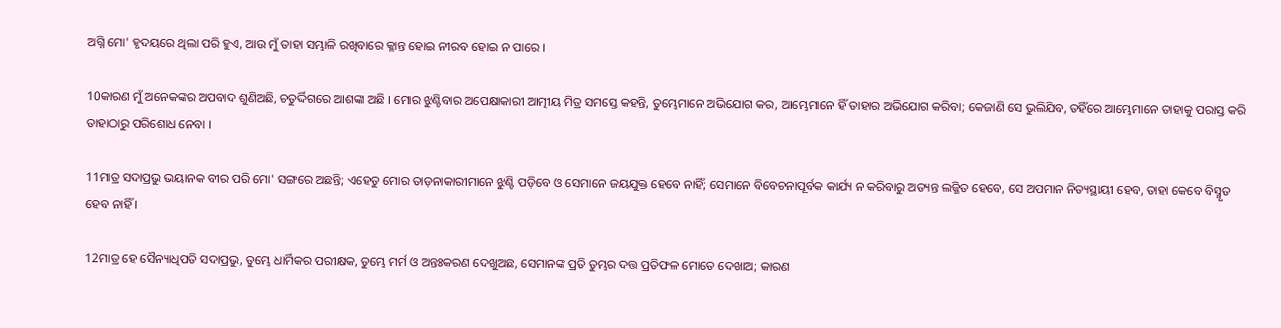ଅଗ୍ନି ମୋ' ହୃଦୟରେ ଥିଲା ପରି ହୁଏ, ଆଉ ମୁଁ ତାହା ସମ୍ଭାଳି ରଖିବାରେ କ୍ଳାନ୍ତ ହୋଇ ନୀରବ ହୋଇ ନ ପାରେ ।

10କାରଣ ମୁଁ ଅନେକଙ୍କର ଅପବାଦ ଶୁଣିଅଛି, ଚତୁର୍ଦ୍ଦିଗରେ ଆଶଙ୍କା ଅଛି । ମୋର ଝୁଣ୍ଟିବାର ଅପେକ୍ଷାକାରୀ ଆତ୍ମୀୟ ମିତ୍ର ସମସ୍ତେ କହନ୍ତି, ତୁମ୍ଭେମାନେ ଅଭିଯୋଗ କର, ଆମ୍ଭେମାନେ ହିଁ ତାହାର ଅଭିଯୋଗ କରିବା; କେଜାଣି ସେ ଭୁଲିଯିବ, ତହିଁରେ ଆମ୍ଭେମାନେ ତାହାକୁ ପରାସ୍ତ କରି ତାହାଠାରୁ ପରିଶୋଧ ନେବା ।

11ମାତ୍ର ସଦାପ୍ରଭୁ ଭୟାନକ ବୀର ପରି ମୋ' ସଙ୍ଗରେ ଅଛନ୍ତି; ଏହେତୁ ମୋର ତାଡ଼ନାକାରୀମାନେ ଝୁଣ୍ଟି ପଡ଼ିବେ ଓ ସେମାନେ ଜୟଯୁକ୍ତ ହେବେ ନାହିଁ; ସେମାନେ ବିବେଚନାପୂର୍ବକ କାର୍ଯ୍ୟ ନ କରିବାରୁ ଅତ୍ୟନ୍ତ ଲଜ୍ଜିତ ହେବେ, ସେ ଅପମାନ ନିତ୍ୟସ୍ଥାୟୀ ହେବ, ତାହା କେବେ ବିସ୍ମୃତ ହେବ ନାହିଁ ।

12ମାତ୍ର ହେ ସୈନ୍ୟାଧିପତି ସଦାପ୍ରଭୁ, ତୁମ୍ଭେ ଧାର୍ମିକର ପରୀକ୍ଷକ, ତୁମ୍ଭେ ମର୍ମ ଓ ଅନ୍ତଃକରଣ ଦେଖୁଅଛ, ସେମାନଙ୍କ ପ୍ରତି ତୁମ୍ଭର ଦତ୍ତ ପ୍ରତିଫଳ ମୋତେ ଦେଖାଅ; କାରଣ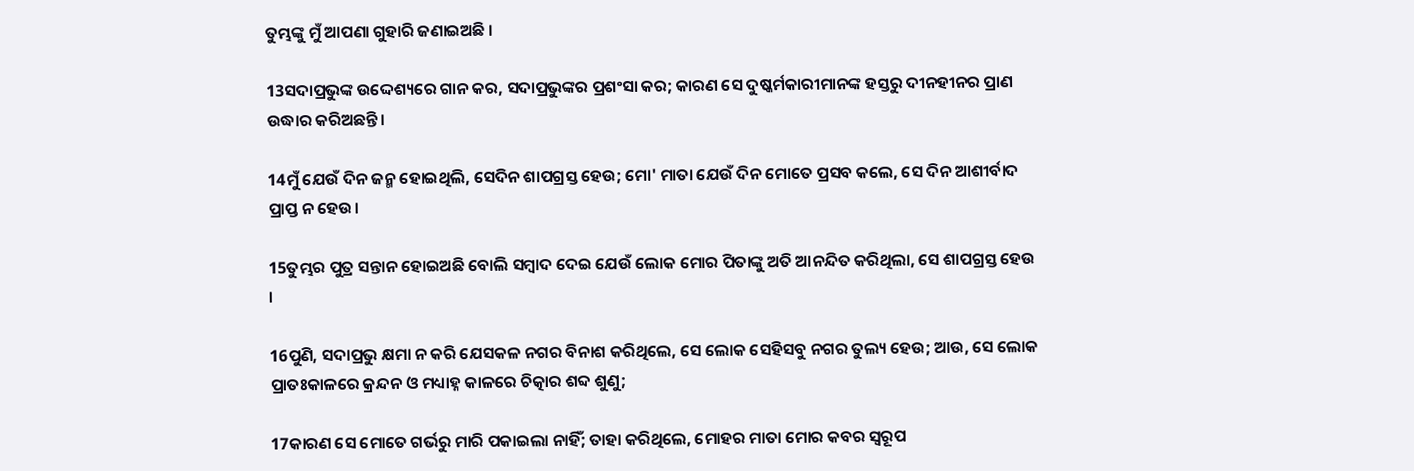ତୁମ୍ଭଙ୍କୁ ମୁଁ ଆପଣା ଗୁହାରି ଜଣାଇଅଛି ।

13ସଦାପ୍ରଭୁଙ୍କ ଉଦ୍ଦେଶ୍ୟରେ ଗାନ କର, ସଦାପ୍ରଭୁଙ୍କର ପ୍ରଶଂସା କର; କାରଣ ସେ ଦୁଷ୍କର୍ମକାରୀମାନଙ୍କ ହସ୍ତରୁ ଦୀନହୀନର ପ୍ରାଣ ଉଦ୍ଧାର କରିଅଛନ୍ତି।

14ମୁଁ ଯେଉଁ ଦିନ ଜନ୍ମ ହୋଇଥିଲି, ସେଦିନ ଶାପଗ୍ରସ୍ତ ହେଉ; ମୋ' ମାତା ଯେଉଁ ଦିନ ମୋତେ ପ୍ରସବ କଲେ, ସେ ଦିନ ଆଶୀର୍ବାଦ ପ୍ରାପ୍ତ ନ ହେଉ।

15ତୁମ୍ଭର ପୁତ୍ର ସନ୍ତାନ ହୋଇଅଛି ବୋଲି ସମ୍ବାଦ ଦେଇ ଯେଉଁ ଲୋକ ମୋର ପିତାଙ୍କୁ ଅତି ଆନନ୍ଦିତ କରିଥିଲା, ସେ ଶାପଗ୍ରସ୍ତ ହେଉ ।

16ପୁଣି, ସଦାପ୍ରଭୁ କ୍ଷମା ନ କରି ଯେସକଳ ନଗର ବିନାଶ କରିଥିଲେ, ସେ ଲୋକ ସେହିସବୁ ନଗର ତୁଲ୍ୟ ହେଉ; ଆଉ, ସେ ଲୋକ ପ୍ରାତଃକାଳରେ କ୍ରନ୍ଦନ ଓ ମଧ୍ୟାହ୍ନ କାଳରେ ଚିତ୍କାର ଶବ୍ଦ ଶୁଣୁ;

17କାରଣ ସେ ମୋତେ ଗର୍ଭରୁ ମାରି ପକାଇଲା ନାହିଁ; ତାହା କରିଥିଲେ, ମୋହର ମାତା ମୋର କବର ସ୍ୱରୂପ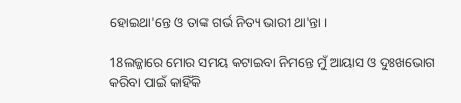ହୋଇଥା'ନ୍ତେ ଓ ତାଙ୍କ ଗର୍ଭ ନିତ୍ୟ ଭାରୀ ଥା'ନ୍ତା ।

18ଲଜ୍ଜାରେ ମୋର ସମୟ କଟାଇବା ନିମନ୍ତେ ମୁଁ ଆୟାସ ଓ ଦୁଃଖଭୋଗ କରିବା ପାଇଁ କାହିଁକି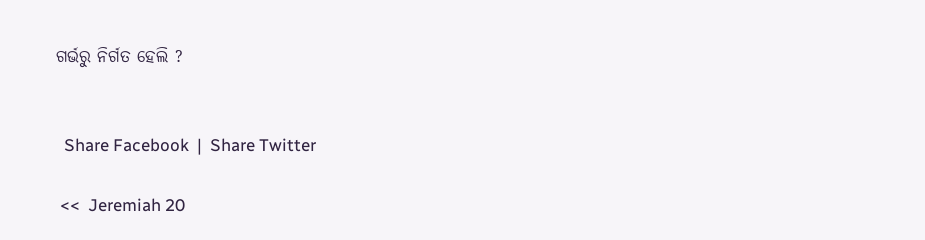ଗର୍ଭରୁ ନିର୍ଗତ ହେଲି ?


  Share Facebook  |  Share Twitter

 <<  Jeremiah 20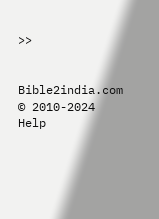>>


Bible2india.com
© 2010-2024
Help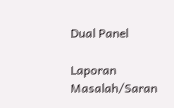Dual Panel

Laporan Masalah/Saran